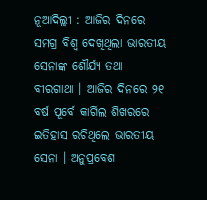ନୂଆଦିଲ୍ଲୀ : ଆଜିର ଦିନରେ ସମଗ୍ର ବିଶ୍ୱ ଦେଖିଥିଲା ଭାରତୀୟ ସେନାଙ୍କ ଶୌର୍ଯ୍ୟ ତଥା ବୀରଗାଥା । ଆଜିର ଦିନରେ ୨୧ ବର୍ଷ ପୂର୍ବେ କାର୍ଗିଲ ଶିଖରରେ ଇତିହାସ ରଚିଥିଲେ ଭାରତୀୟ ସେନା । ଅନୁପ୍ରବେଶ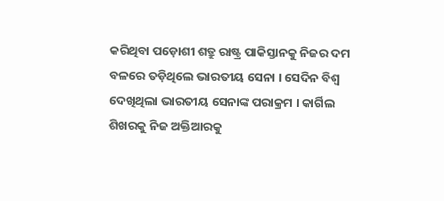କରିଥିବା ପଡ଼ୋଶୀ ଶତ୍ରୁ ରାଷ୍ଟ୍ର ପାକିସ୍ତାନକୁ ନିଜର ଦମ ବଳରେ ତଡ଼ିଥିଲେ ଭାରତୀୟ ସେନା । ସେଦିନ ବିଶ୍ୱ ଦେଖିଥିଲା ଭାରତୀୟ ସେନାଙ୍କ ପରାକ୍ରମ । କାର୍ଗିଲ ଶିଖରକୁ ନିଜ ଅକ୍ତିଆରକୁ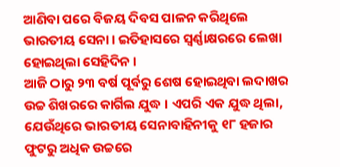ଆଣିବା ପରେ ବିଜୟ ଦିବସ ପାଳନ କରିଥିଲେ ଭାରତୀୟ ସେନା । ଇତିହାସରେ ସ୍ୱର୍ଣ୍ଣାକ୍ଷରରେ ଲେଖା ହୋଇଥିଲା ସେହିଦିନ ।
ଆଜି ଠାରୁ ୨୩ ବର୍ଷ ପୂର୍ବରୁ ଶେଷ ହୋଇଥିବା ଲଦାଖର ଉଚ୍ଚ ଶିଖରରେ କାର୍ଗିଲ ଯୁଦ୍ଧ । ଏପରି ଏକ ଯୁଦ୍ଧ ଥିଲା, ଯେଉଁଥିରେ ଭାରତୀୟ ସେନାବାହିନୀକୁ ୧୮ ହଜାର ଫୁଟରୁ ଅଧିକ ଉଚ୍ଚରେ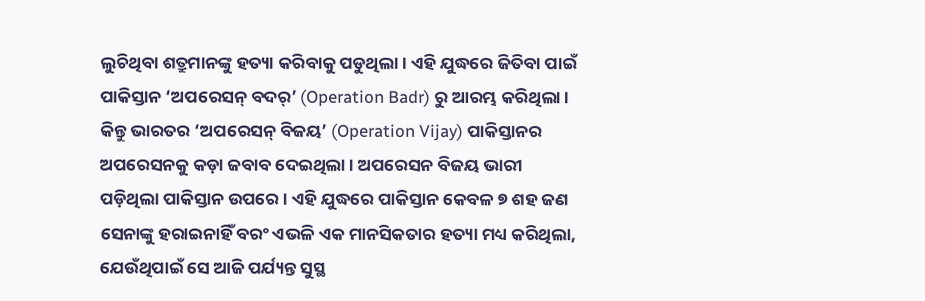ଲୁଚିଥିବା ଶତ୍ରୁମାନଙ୍କୁ ହତ୍ୟା କରିବାକୁ ପଡୁଥିଲା । ଏହି ଯୁଦ୍ଧରେ ଜିତିବା ପାଇଁ ପାକିସ୍ତାନ ‘ଅପରେସନ୍ ବଦର୍’ (Operation Badr) ରୁ ଆରମ୍ଭ କରିଥିଲା । କିନ୍ତୁ ଭାରତର ‘ଅପରେସନ୍ ବିଜୟ’ (Operation Vijay) ପାକିସ୍ତାନର ଅପରେସନକୁ କଡ଼ା ଜବାବ ଦେଇଥିଲା । ଅପରେସନ ବିଜୟ ଭାରୀ ପଡ଼ିଥିଲା ପାକିସ୍ତାନ ଉପରେ । ଏହି ଯୁଦ୍ଧରେ ପାକିସ୍ତାନ କେବଳ ୭ ଶହ ଜଣ ସେନାଙ୍କୁ ହରାଇନାହିଁ ବରଂ ଏଭଳି ଏକ ମାନସିକତାର ହତ୍ୟା ମଧ୍ୟ କରିଥିଲା, ଯେଉଁଥିପାଇଁ ସେ ଆଜି ପର୍ଯ୍ୟନ୍ତ ସୁସ୍ଥ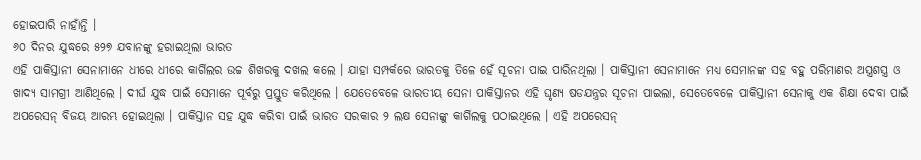ହୋଇପାରି ନାହାଁନ୍ତି ।
୬୦ ଦିନର ଯୁଦ୍ଧରେ ୫୨୭ ଯବାନଙ୍କୁ ହରାଇଥିଲା ଭାରତ
ଏହି ପାକିସ୍ତାନୀ ସେନାମାନେ ଧୀରେ ଧୀରେ କାର୍ଗିଲର ଉଚ୍ଚ ଶିଖରକୁ ଦଖଲ କଲେ । ଯାହା ସମ୍ପର୍କରେ ଭାରତକୁ ତିଳେ ହେଁ ସୂଚନା ପାଇ ପାରିନଥିଲା । ପାକିସ୍ତାନୀ ସେନାମାନେ ମଧ୍ୟ ସେମାନଙ୍କ ସହ ବହୁ ପରିମାଣର ଅସ୍ତ୍ରଶସ୍ତ୍ର ଓ ଖାଦ୍ୟ ସାମଗ୍ରୀ ଆଣିଥିଲେ । ଦୀର୍ଘ ଯୁଦ୍ଧ ପାଇଁ ସେମାନେ ପୂର୍ବରୁ ପ୍ରସ୍ତୁତ କରିଥିଲେ । ଯେତେବେଳେ ଭାରତୀୟ ସେନା ପାକିସ୍ତାନର ଏହି ଘୃଣ୍ୟ ଷଡଯନ୍ତ୍ରର ସୂଚନା ପାଇଲା, ସେତେବେଳେ ପାକିସ୍ତାନୀ ସେନାକୁ ଏକ ଶିକ୍ଷା ଦେବା ପାଇଁ ଅପରେସନ୍ ବିଜୟ ଆରମ୍ଭ ହୋଇଥିଲା । ପାକିସ୍ତାନ ସହ ଯୁଦ୍ଧ କରିବା ପାଇଁ ଭାରତ ସରକାର ୨ ଲକ୍ଷ ସେନାଙ୍କୁ କାର୍ଗିଲକୁ ପଠାଇଥିଲେ । ଏହି ଅପରେସନ୍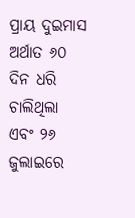ପ୍ରାୟ ଦୁଇମାସ ଅର୍ଥାତ ୬୦ ଦିନ ଧରି ଚାଲିଥିଲା ଏବଂ ୨୬ ଜୁଲାଇରେ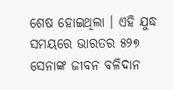ଶେଷ ହୋଇଥିଲା । ଏହି ଯୁଦ୍ଧ ସମୟରେ ଭାରତର ୫୨୭ ସେନାଙ୍କ ଜୀବନ ବଳିଦାନ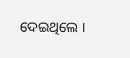ଦେଇଥିଲେ ।